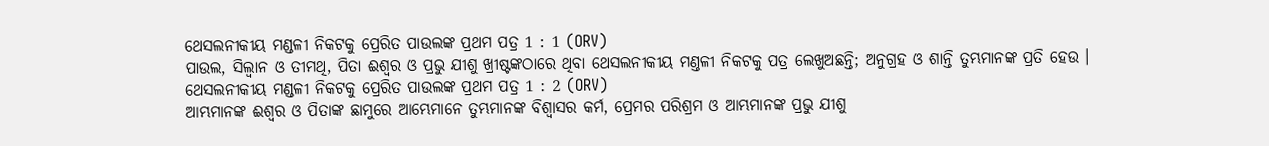ଥେସଲନୀକୀୟ ମଣ୍ଡଳୀ ନିକଟକୁ ପ୍ରେରିତ ପାଉଲଙ୍କ ପ୍ରଥମ ପତ୍ର 1 : 1 (ORV)
ପାଉଲ, ସିଲ୍ଵାନ ଓ ତୀମଥି, ପିତା ଈଶ୍ଵର ଓ ପ୍ରଭୁ ଯୀଶୁ ଖ୍ରୀଷ୍ଟଙ୍କଠାରେ ଥିବା ଥେସଲନୀକୀୟ ମଣ୍ତଳୀ ନିକଟକୁ ପତ୍ର ଲେଖୁଅଛନ୍ତି; ଅନୁଗ୍ରହ ଓ ଶାନ୍ତି ତୁମ୍ଭମାନଙ୍କ ପ୍ରତି ହେଉ ।
ଥେସଲନୀକୀୟ ମଣ୍ଡଳୀ ନିକଟକୁ ପ୍ରେରିତ ପାଉଲଙ୍କ ପ୍ରଥମ ପତ୍ର 1 : 2 (ORV)
ଆମ୍ଭମାନଙ୍କ ଈଶ୍ଵର ଓ ପିତାଙ୍କ ଛାମୁରେ ଆମ୍ଭେମାନେ ତୁମ୍ଭମାନଙ୍କ ବିଶ୍ଵାସର କର୍ମ, ପ୍ରେମର ପରିଶ୍ରମ ଓ ଆମ୍ଭମାନଙ୍କ ପ୍ରଭୁ ଯୀଶୁ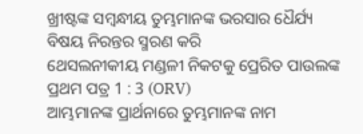ଖ୍ରୀଷ୍ଟଙ୍କ ସମ୍ଵନ୍ଧୀୟ ତୁମ୍ଭମାନଙ୍କ ଭରସାର ଧୈର୍ଯ୍ୟ ବିଷୟ ନିରନ୍ତର ସ୍ମରଣ କରି
ଥେସଲନୀକୀୟ ମଣ୍ଡଳୀ ନିକଟକୁ ପ୍ରେରିତ ପାଉଲଙ୍କ ପ୍ରଥମ ପତ୍ର 1 : 3 (ORV)
ଆମ୍ଭମାନଙ୍କ ପ୍ରାର୍ଥନାରେ ତୁମ୍ଭମାନଙ୍କ ନାମ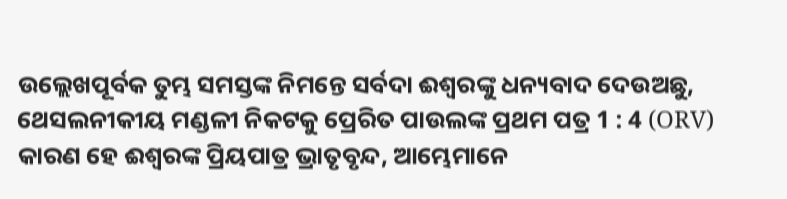ଉଲ୍ଲେଖପୂର୍ବକ ତୁମ୍ଭ ସମସ୍ତଙ୍କ ନିମନ୍ତେ ସର୍ବଦା ଈଶ୍ଵରଙ୍କୁ ଧନ୍ୟବାଦ ଦେଉଅଛୁ,
ଥେସଲନୀକୀୟ ମଣ୍ଡଳୀ ନିକଟକୁ ପ୍ରେରିତ ପାଉଲଙ୍କ ପ୍ରଥମ ପତ୍ର 1 : 4 (ORV)
କାରଣ ହେ ଈଶ୍ଵରଙ୍କ ପ୍ରିୟପାତ୍ର ଭ୍ରାତୃବୃନ୍ଦ, ଆମ୍ଭେମାନେ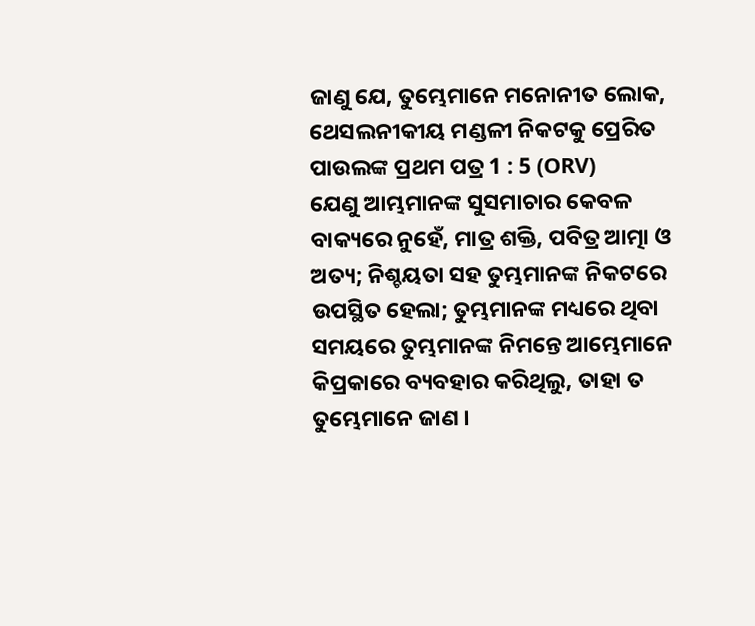ଜାଣୁ ଯେ, ତୁମ୍ଭେମାନେ ମନୋନୀତ ଲୋକ,
ଥେସଲନୀକୀୟ ମଣ୍ଡଳୀ ନିକଟକୁ ପ୍ରେରିତ ପାଉଲଙ୍କ ପ୍ରଥମ ପତ୍ର 1 : 5 (ORV)
ଯେଣୁ ଆମ୍ଭମାନଙ୍କ ସୁସମାଚାର କେବଳ ବାକ୍ୟରେ ନୁହେଁ, ମାତ୍ର ଶକ୍ତି, ପବିତ୍ର ଆତ୍ମା ଓ ଅତ୍ୟ; ନିଶ୍ଚୟତା ସହ ତୁମ୍ଭମାନଙ୍କ ନିକଟରେ ଉପସ୍ଥିତ ହେଲା; ତୁମ୍ଭମାନଙ୍କ ମଧ୍ୟରେ ଥିବା ସମୟରେ ତୁମ୍ଭମାନଙ୍କ ନିମନ୍ତେ ଆମ୍ଭେମାନେ କିପ୍ରକାରେ ବ୍ୟବହାର କରିଥିଲୁ, ତାହା ତ ତୁମ୍ଭେମାନେ ଜାଣ ।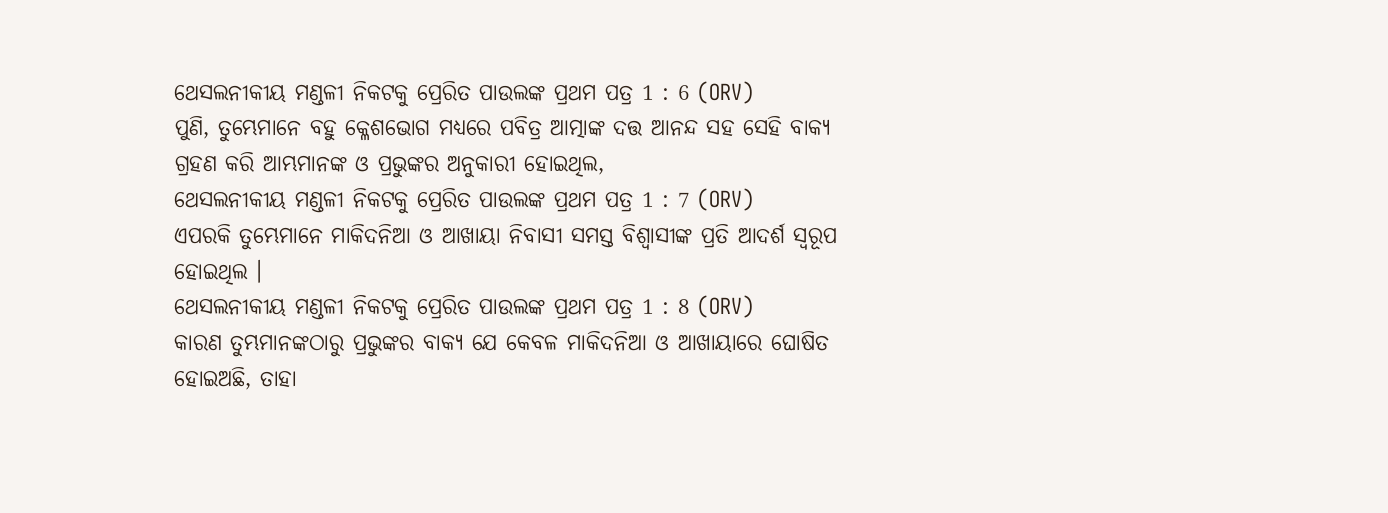ଥେସଲନୀକୀୟ ମଣ୍ଡଳୀ ନିକଟକୁ ପ୍ରେରିତ ପାଉଲଙ୍କ ପ୍ରଥମ ପତ୍ର 1 : 6 (ORV)
ପୁଣି, ତୁମ୍ଭେମାନେ ବହୁ କ୍ଳେଶଭୋଗ ମଧ୍ୟରେ ପବିତ୍ର ଆତ୍ମାଙ୍କ ଦତ୍ତ ଆନନ୍ଦ ସହ ସେହି ବାକ୍ୟ ଗ୍ରହଣ କରି ଆମ୍ଭମାନଙ୍କ ଓ ପ୍ରଭୁଙ୍କର ଅନୁକାରୀ ହୋଇଥିଲ,
ଥେସଲନୀକୀୟ ମଣ୍ଡଳୀ ନିକଟକୁ ପ୍ରେରିତ ପାଉଲଙ୍କ ପ୍ରଥମ ପତ୍ର 1 : 7 (ORV)
ଏପରକି ତୁମ୍ଭେମାନେ ମାକିଦନିଆ ଓ ଆଖାୟା ନିବାସୀ ସମସ୍ତ ବିଶ୍ଵାସୀଙ୍କ ପ୍ରତି ଆଦର୍ଶ ସ୍ଵରୂପ ହୋଇଥିଲ ।
ଥେସଲନୀକୀୟ ମଣ୍ଡଳୀ ନିକଟକୁ ପ୍ରେରିତ ପାଉଲଙ୍କ ପ୍ରଥମ ପତ୍ର 1 : 8 (ORV)
କାରଣ ତୁମ୍ଭମାନଙ୍କଠାରୁ ପ୍ରଭୁଙ୍କର ବାକ୍ୟ ଯେ କେବଳ ମାକିଦନିଆ ଓ ଆଖାୟାରେ ଘୋଷିତ ହୋଇଅଛି, ତାହା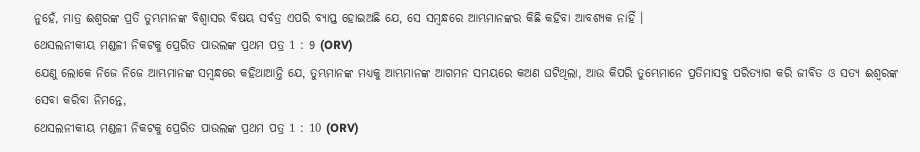ନୁହେଁ, ମାତ୍ର ଈଶ୍ଵରଙ୍କ ପ୍ରତି ତୁମ୍ଭମାନଙ୍କ ବିଶ୍ଵାସର ବିଷୟ ସର୍ବତ୍ର ଏପରି ବ୍ୟାପ୍ତ ହୋଇଅଛି ଯେ, ସେ ସମ୍ଵନ୍ଧରେ ଆମ୍ଭମାନଙ୍କର କିଛି କହିବା ଆବଶ୍ୟକ ନାହିଁ ।
ଥେସଲନୀକୀୟ ମଣ୍ଡଳୀ ନିକଟକୁ ପ୍ରେରିତ ପାଉଲଙ୍କ ପ୍ରଥମ ପତ୍ର 1 : 9 (ORV)
ଯେଣୁ ଲୋକେ ନିଜେ ନିଜେ ଆମ୍ଭମାନଙ୍କ ସମ୍ଵନ୍ଧରେ କହିଥାଆନ୍ତି ଯେ, ତୁମ୍ଭମାନଙ୍କ ମଧ୍ୟକୁ ଆମ୍ଭମାନଙ୍କ ଆଗମନ ସମୟରେ କଅଣ ଘଟିଥିଲା, ଆଉ କିପରି ତୁମ୍ଭେମାନେ ପ୍ରତିମାସବୁ ପରିତ୍ୟାଗ କରି ଜୀବିତ ଓ ସତ୍ୟ ଈଶ୍ଵରଙ୍କ ସେବା କରିବା ନିମନ୍ତେ,
ଥେସଲନୀକୀୟ ମଣ୍ଡଳୀ ନିକଟକୁ ପ୍ରେରିତ ପାଉଲଙ୍କ ପ୍ରଥମ ପତ୍ର 1 : 10 (ORV)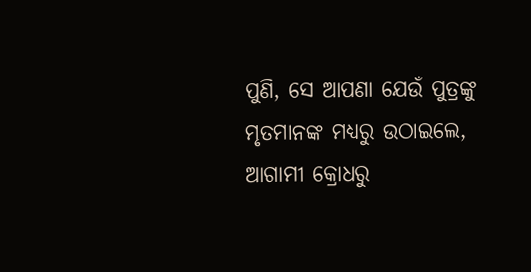ପୁଣି, ସେ ଆପଣା ଯେଉଁ ପୁତ୍ରଙ୍କୁ ମୃତମାନଙ୍କ ମଧ୍ୟରୁ ଉଠାଇଲେ, ଆଗାମୀ କ୍ରୋଧରୁ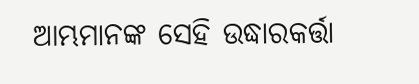ଆମ୍ଭମାନଙ୍କ ସେହି ଉଦ୍ଧାରକର୍ତ୍ତା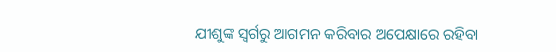ଯୀଶୁଙ୍କ ସ୍ଵର୍ଗରୁ ଆଗମନ କରିବାର ଅପେକ୍ଷାରେ ରହିବା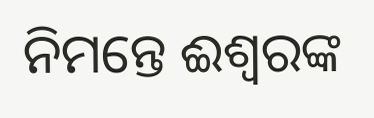ନିମନ୍ତେ ଈଶ୍ଵରଙ୍କ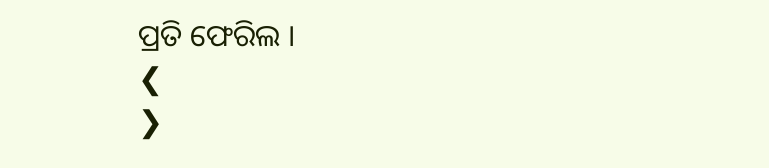ପ୍ରତି ଫେରିଲ ।
❮
❯